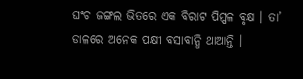ଘଂଚ ଜଙ୍ଗଲ ଭିତରେ ଏକ ବିରାଟ ପିପ୍ପଳ ବୃକ୍ଷ । ତା’ ଡାଳରେ ଅନେକ ପକ୍ଷୀ ବସାବାନ୍ଧି ଥାଆନ୍ତି ।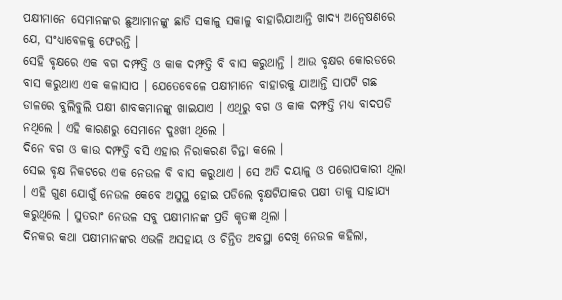ପକ୍ଷୀମାନେ ସେମାନଙ୍କର ଛୁଆମାନଙ୍କୁ ଛାଡି ସକାଳୁ ସକାଳୁ ବାହାରିଯାଆନ୍ତି ଖାଦ୍ୟ ଅନ୍ୱେଷଣରେ ଯେ, ସଂଧ୍ୟାବେଳକୁ ଫେରନ୍ତି ।
ସେହି ବୃକ୍ଷରେ ଏକ ବଗ ଦମ୍ଫତ୍ତି ଓ କାକ ଦମ୍ଫତ୍ତି ବି ବାସ କରୁଥାନ୍ତି । ଆଉ ବୃକ୍ଷର କୋରଡରେ ବାସ କରୁଥାଏ ଏକ କଳାସାପ । ଯେତେବେଳେ ପକ୍ଷୀମାନେ ବାହାରକୁ ଯାଆନ୍ତି ସାପଟି ଗଛ ଡାଳରେ ବୁଲିବୁଲି ପକ୍ଷୀ ଶାବକମାନଙ୍କୁ ଖାଇଯାଏ । ଏଥିରୁ ବଗ ଓ କାକ ଦମ୍ଫତ୍ତି ମଧ୍ୟ ବାଦପଡି ନଥିଲେ । ଏହି କାରଣରୁ ସେମାନେ ଦୁଃଖୀ ଥିଲେ ।
ଦିନେ ବଗ ଓ କାଉ ଦମ୍ଫତ୍ତି ବସି ଏହାର ନିରାକରଣ ଚିନ୍ତା କଲେ ।
ସେଇ ବୃକ୍ଷ ନିକଟରେ ଏକ ନେଉଳ ବି ବାସ କରୁଥାଏ । ସେ ଅତି ଦୟାଳୁ ଓ ପରୋପକାରୀ ଥିଲା । ଏହି ଗୁଣ ଯୋଗୁଁ ନେଉଳ କେବେ ଅସୁସ୍ଥ ହୋଇ ପଡିଲେ ବୃକ୍ଷଟିଯାକର ପକ୍ଷୀ ତାକୁ ସାହାଯ୍ୟ କରୁଥିଲେ । ସୁତରାଂ ନେଉଳ ସବୁ ପକ୍ଷୀମାନଙ୍କ ପ୍ରତି କୃତଜ୍ଞ ଥିଲା ।
ଦିନକର କଥା ପକ୍ଷୀମାନଙ୍କର ଏଭଳି ଅସହାୟ ଓ ଚିନ୍ତିତ ଅବସ୍ଥା ଦେଖି ନେଉଳ କହିଲା,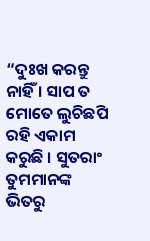“ଦୁଃଖ କରନ୍ତୁ ନାହିଁ । ସାପ ତ ମୋତେ ଲୁଚିଛପି ରହି ଏକାମ କରୁଛି । ସୁତରାଂ ତୁମମାନଙ୍କ ଭିତରୁ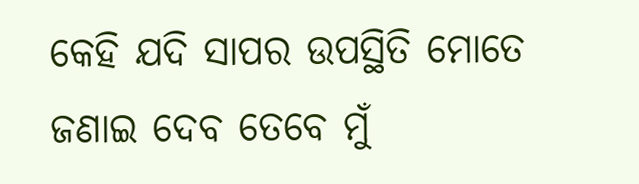କେହି ଯଦି ସାପର ଉପସ୍ଥିତି ମୋତେ ଜଣାଇ ଦେବ ତେବେ ମୁଁ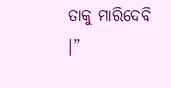ତାକୁ ମାରିଦେବି ।”